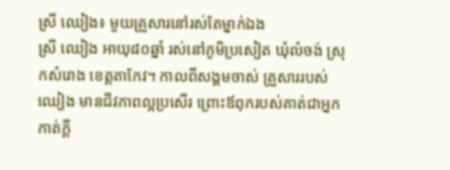ស្រី ឈៀង៖ មួយគ្រួសារនៅរស់តែម្នាក់ឯង
ស្រី ឈៀង អាយុ៨០ឆ្នាំ រស់នៅភូមិប្រសៀត ឃុំលំចង់ ស្រុកសំរោង ខេត្តតាកែវ។ កាលពីសង្គមចាស់ គ្រួសាររបស់ឈៀង មានជីវភាពល្អប្រសើរ ព្រោះឪពុករបស់គាត់ជាអ្នកកាត់ក្ដី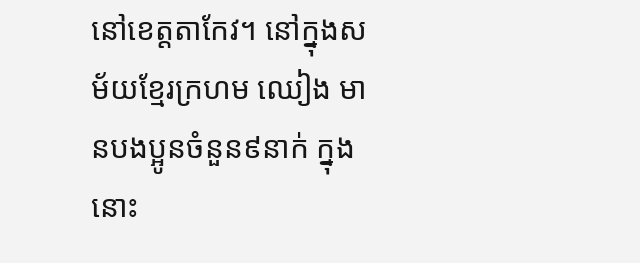នៅខេត្តតាកែវ។ នៅក្នុងសម័យខ្មែរក្រហម ឈៀង មានបងប្អូនចំនួន៩នាក់ ក្នុងនោះ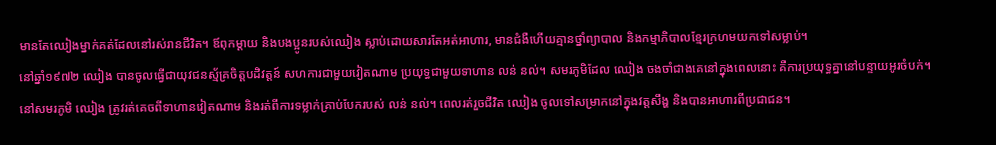មានតែឈៀងម្នាក់គត់ដែលនៅរស់រានជីវិត។ ឪពុកម្ដាយ និងបងប្អូនរបស់ឈៀង ស្លាប់ដោយសារតែអត់អាហារ, មានជំងឺហើយគ្មានថ្នាំព្យាបាល និងកម្មាភិបាលខ្មែរក្រហមយកទៅសម្លាប់។
នៅឆ្នាំ១៩៧២ ឈៀង បានចូលធ្វើជាយុវជនស្ម័គ្រចិត្តបដិវត្តន៍ សហការជាមួយវៀតណាម ប្រយុទ្ធជាមួយទាហាន លន់ នល់។ សមរភូមិដែល ឈៀង ចងចាំជាងគេនៅក្នុងពេលនោះ គឺការប្រយុទ្ធគ្នានៅបន្ទាយអូរចំបក់។ នៅសមរភូមិ ឈៀង ត្រូវរត់គេចពីទាហានវៀតណាម និងរត់ពីការទម្លាក់គ្រាប់បែករបស់ លន់ នល់។ ពេលរត់រួចជីវិត ឈៀង ចូលទៅសម្រាកនៅក្នុងវត្តសឹង្ហ និងបានអាហារពីប្រជាជន។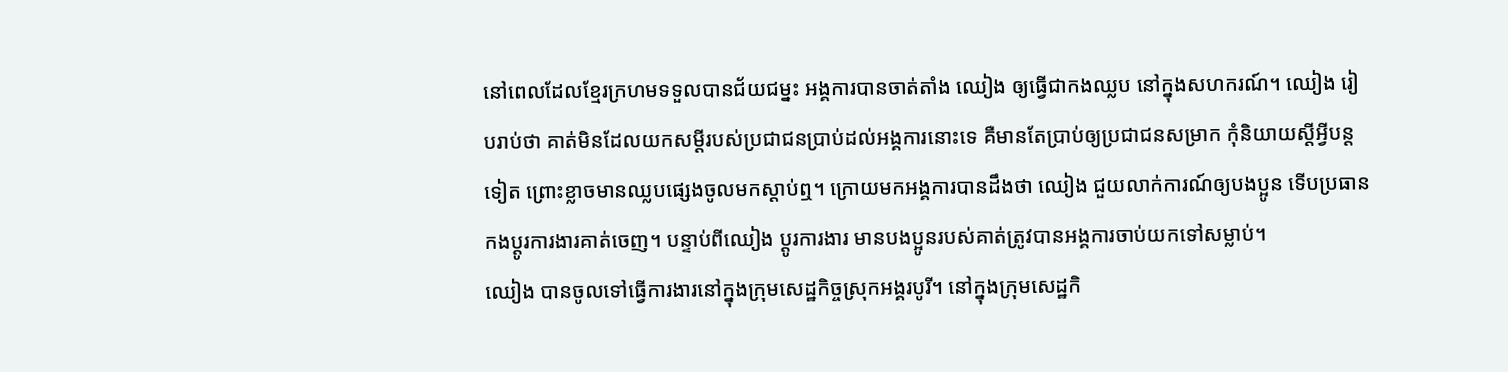នៅពេលដែលខ្មែរក្រហមទទួលបានជ័យជម្នះ អង្គការបានចាត់តាំង ឈៀង ឲ្យធ្វើជាកងឈ្លប នៅក្នុងសហករណ៍។ ឈៀង រៀបរាប់ថា គាត់មិនដែលយកសម្ដីរបស់ប្រជាជនប្រាប់ដល់អង្គការនោះទេ គឺមានតែប្រាប់ឲ្យប្រជាជនសម្រាក កុំនិយាយស្ដីអ្វីបន្តទៀត ព្រោះខ្លាចមានឈ្លបផ្សេងចូលមកស្ដាប់ឮ។ ក្រោយមកអង្គការបានដឹងថា ឈៀង ជួយលាក់ការណ៍ឲ្យបងប្អូន ទើបប្រធានកងប្ដូរការងារគាត់ចេញ។ បន្ទាប់ពីឈៀង ប្ដូរការងារ មានបងប្អូនរបស់គាត់ត្រូវបានអង្គការចាប់យកទៅសម្លាប់។
ឈៀង បានចូលទៅធ្វើការងារនៅក្នុងក្រុមសេដ្ឋកិច្ចស្រុកអង្គរបូរី។ នៅក្នុងក្រុមសេដ្ឋកិ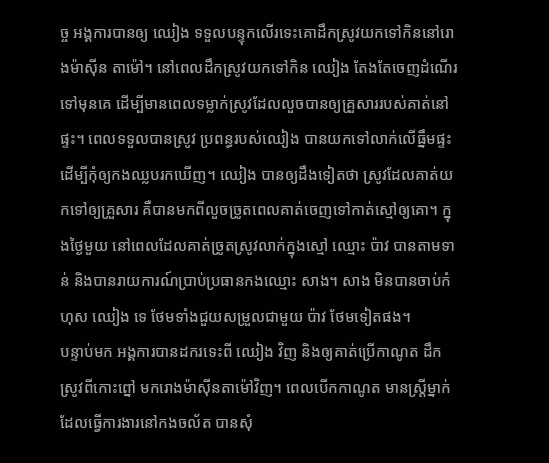ច្ច អង្គការបានឲ្យ ឈៀង ទទួលបន្ទុកលើរទេះគោដឹកស្រូវយកទៅកិននៅរោងម៉ាស៊ីន តាម៉ៅ។ នៅពេលដឹកស្រូវយកទៅកិន ឈៀង តែងតែចេញដំណើរទៅមុនគេ ដើម្បីមានពេលទម្លាក់ស្រូវដែលលួចបានឲ្យគ្រួសាររបស់គាត់នៅផ្ទះ។ ពេលទទួលបានស្រូវ ប្រពន្ធរបស់ឈៀង បានយកទៅលាក់លើធ្នឹមផ្ទះ ដើម្បីកុំឲ្យកងឈ្លបរកឃើញ។ ឈៀង បានឲ្យដឹងទៀតថា ស្រូវដែលគាត់យកទៅឲ្យគ្រួសារ គឺបានមកពីលួចច្រូតពេលគាត់ចេញទៅកាត់ស្មៅឲ្យគោ។ ក្នុងថ្ងៃមួយ នៅពេលដែលគាត់ច្រូតស្រូវលាក់ក្នុងស្មៅ ឈ្មោះ ប៉ាវ បានតាមទាន់ និងបានរាយការណ៍ប្រាប់ប្រធានកងឈ្មោះ សាង។ សាង មិនបានចាប់កំហុស ឈៀង ទេ ថែមទាំងជួយសម្រួលជាមួយ ប៉ាវ ថែមទៀតផង។
បន្ទាប់មក អង្គការបានដករទេះពី ឈៀង វិញ និងឲ្យគាត់ប្រើកាណូត ដឹកស្រូវពីកោះព្នៅ មករោងម៉ាស៊ីនតាម៉ៅវិញ។ ពេលបើកកាណូត មានស្ត្រីម្នាក់ដែលធ្វើការងារនៅកងចល័ត បានសុំ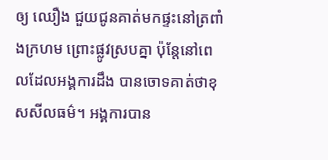ឲ្យ ឈឿង ជួយជូនគាត់មកផ្ទះនៅត្រពាំងក្រហម ព្រោះផ្លូវស្របគ្នា ប៉ុន្តែនៅពេលដែលអង្គការដឹង បានចោទគាត់ថាខុសសីលធម៌។ អង្គការបាន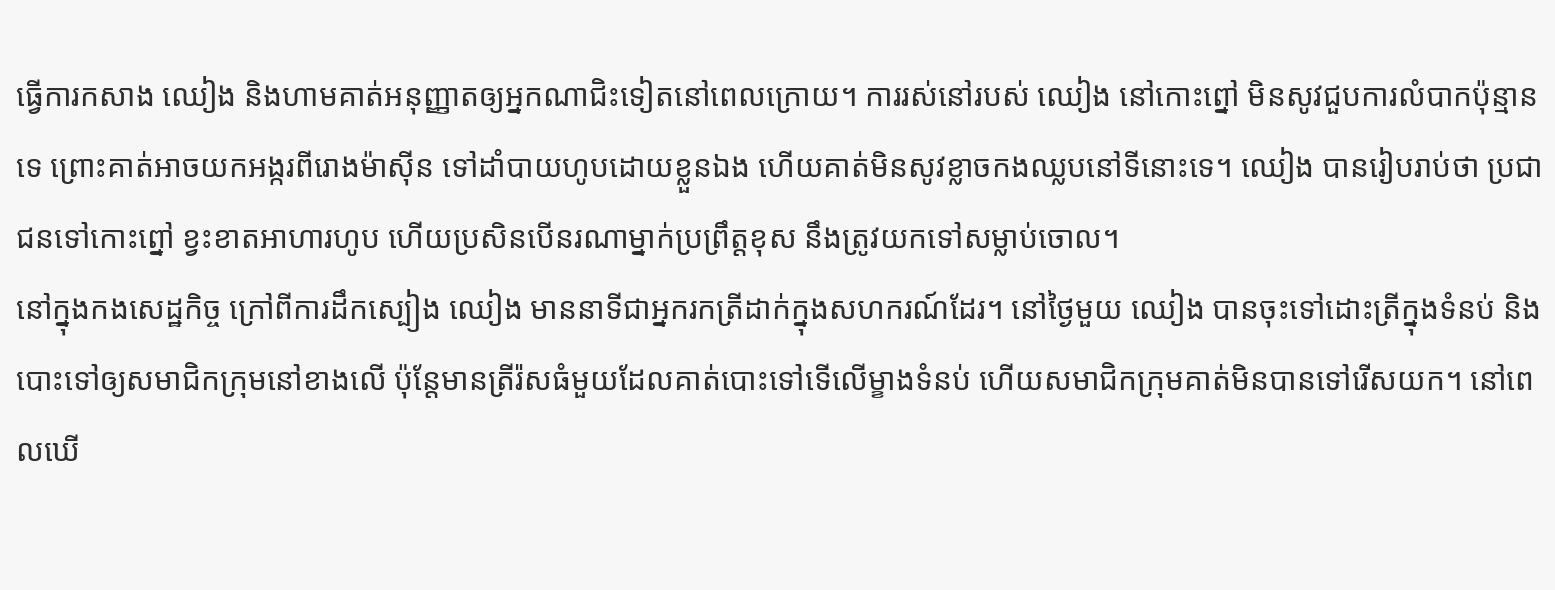ធ្វើការកសាង ឈៀង និងហាមគាត់អនុញ្ញាតឲ្យអ្នកណាជិះទៀតនៅពេលក្រោយ។ ការរស់នៅរបស់ ឈៀង នៅកោះព្នៅ មិនសូវជួបការលំបាកប៉ុន្មានទេ ព្រោះគាត់អាចយកអង្ករពីរោងម៉ាស៊ីន ទៅដាំបាយហូបដោយខ្លួនឯង ហើយគាត់មិនសូវខ្លាចកងឈ្លបនៅទីនោះទេ។ ឈៀង បានរៀបរាប់ថា ប្រជាជនទៅកោះព្នៅ ខ្វះខាតអាហារហូប ហើយប្រសិនបើនរណាម្នាក់ប្រព្រឹត្តខុស នឹងត្រូវយកទៅសម្លាប់ចោល។
នៅក្នុងកងសេដ្ឋកិច្ច ក្រៅពីការដឹកស្បៀង ឈៀង មាននាទីជាអ្នករកត្រីដាក់ក្នុងសហករណ៍ដែរ។ នៅថ្ងៃមួយ ឈៀង បានចុះទៅដោះត្រីក្នុងទំនប់ និងបោះទៅឲ្យសមាជិកក្រុមនៅខាងលើ ប៉ុន្តែមានត្រីរ៉សធំមួយដែលគាត់បោះទៅទើលើម្ខាងទំនប់ ហើយសមាជិកក្រុមគាត់មិនបានទៅរើសយក។ នៅពេលឃើ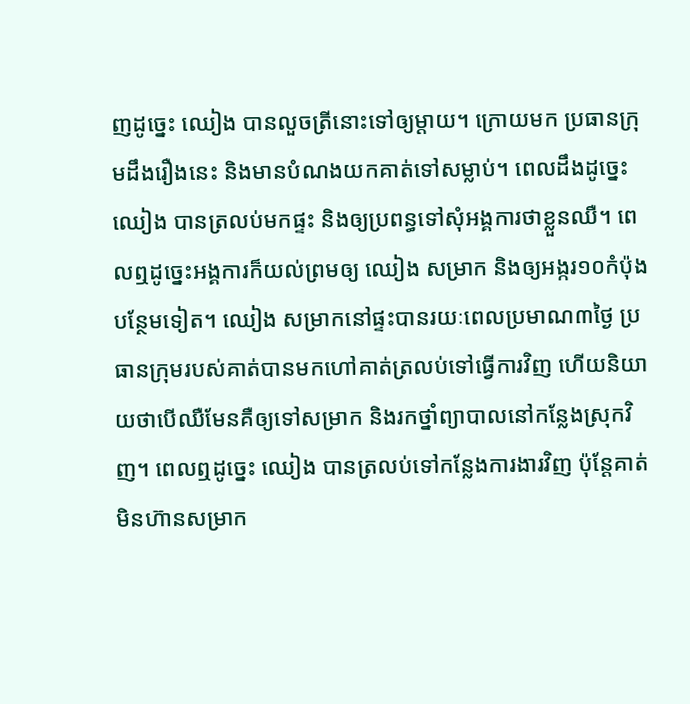ញដូច្នេះ ឈៀង បានលួចត្រីនោះទៅឲ្យម្ដាយ។ ក្រោយមក ប្រធានក្រុមដឹងរឿងនេះ និងមានបំណងយកគាត់ទៅសម្លាប់។ ពេលដឹងដូច្នេះ ឈៀង បានត្រលប់មកផ្ទះ និងឲ្យប្រពន្ធទៅសុំអង្គការថាខ្លួនឈឺ។ ពេលឮដូច្នេះអង្គការក៏យល់ព្រមឲ្យ ឈៀង សម្រាក និងឲ្យអង្ករ១០កំប៉ុងបន្ថែមទៀត។ ឈៀង សម្រាកនៅផ្ទះបានរយៈពេលប្រមាណ៣ថ្ងៃ ប្រធានក្រុមរបស់គាត់បានមកហៅគាត់ត្រលប់ទៅធ្វើការវិញ ហើយនិយាយថាបើឈឺមែនគឺឲ្យទៅសម្រាក និងរកថ្នាំព្យាបាលនៅកន្លែងស្រុកវិញ។ ពេលឮដូច្នេះ ឈៀង បានត្រលប់ទៅកន្លែងការងារវិញ ប៉ុន្តែគាត់មិនហ៊ានសម្រាក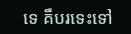ទេ គឺបរទេះទៅ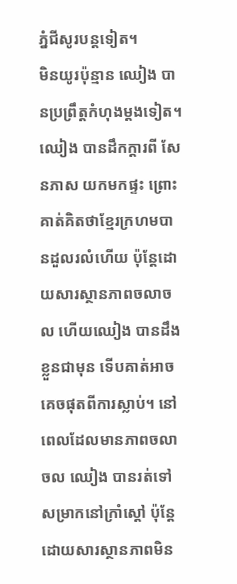ភ្នំជីសូរបន្តទៀត។
មិនយូរប៉ុន្មាន ឈៀង បានប្រព្រឹត្តកំហុងម្ដងទៀត។ ឈៀង បានដឹកក្ដារពី សែនភាស យកមកផ្ទះ ព្រោះគាត់គិតថាខ្មែរក្រហមបានដួលរលំហើយ ប៉ុន្តែដោយសារស្ថានភាពចលាចល ហើយឈៀង បានដឹងខ្លួនជាមុន ទើបគាត់អាចគេចផុតពីការស្លាប់។ នៅពេលដែលមានភាពចលាចល ឈៀង បានរត់ទៅសម្រាកនៅក្រាំស្ដៅ ប៉ុន្តែដោយសារស្ថានភាពមិន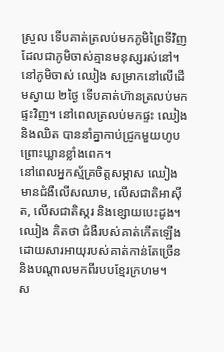ស្រួល ទើបគាត់ត្រលប់មកភូមិព្រៃទីវិញ ដែលជាភូមិចាស់គ្មានមនុស្សរស់នៅ។ នៅភូមិចាស់ ឈៀង សម្រាកនៅលើដើមស្វាយ ២ថ្ងៃ ទើបគាត់ហ៊ានត្រលប់មកផ្ទះវិញ។ នៅពេលត្រលប់មកផ្ទះ ឈៀង និងឈិត បាននាំគ្នាកាប់ជ្រូកមួយហូប ព្រោះឃ្លានខ្លាំងពេក។
នៅពេលអ្នកស្ម័គ្រចិត្តសម្ភាស ឈៀង មានជំងឺលើសឈាម, លើសជាតិអាស៊ីត, លើសជាតិស្ករ និងខ្សោយបេះដូង។ ឈៀង គិតថា ជំងឺរបស់គាត់កើតឡើងដោយសារអាយុរបស់គាត់កាន់តែច្រើន និងបណ្ដាលមកពីរបបខ្មែរក្រហម។
ស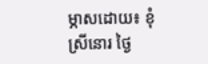ម្ភាសដោយ៖ ខុំ ស្រីនោរ ថ្ងៃ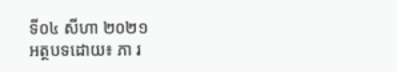ទី០៤ សីហា ២០២១
អត្ថបទដោយ៖ ភា រ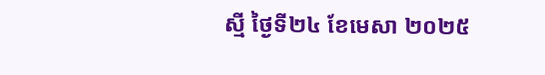ស្មី ថ្ងៃទី២៤ ខែមេសា ២០២៥